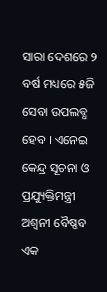ସାରା ଦେଶରେ ୨ ବର୍ଷ ମଧ୍ୟରେ ୫ଜି ସେବା ଉପଲବ୍ଧ ହେବ । ଏନେଇ କେନ୍ଦ୍ର ସୂଚନା ଓ ପ୍ରଯ୍ୟୁକ୍ତିମନ୍ତ୍ରୀ ଅଶ୍ୱନୀ ବୈଷ୍ଣବ ଏକ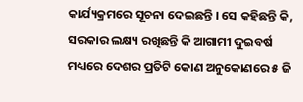କାର୍ଯ୍ୟକ୍ରମରେ ସୂଚନା ଦେଇଛନ୍ତି । ସେ କହିଛନ୍ତି କି, ସରକାର ଲକ୍ଷ୍ୟ ରଖିଛନ୍ତି କି ଆଗାମୀ ଦୁଇବର୍ଷ ମଧ୍ୟରେ ଦେଶର ପ୍ରତିଟି କୋଣ ଅନୁକୋଣରେ ୫ ଜି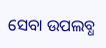ସେବା ଉପଲବ୍ଧ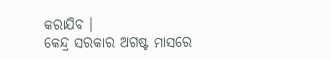କରାଯିବ ।
କେନ୍ଦ୍ର ସରକାର ଅଗଷ୍ଟ ମାସରେ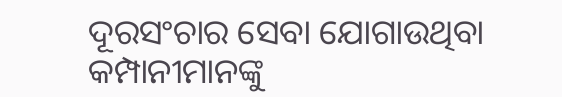ଦୂରସଂଚାର ସେବା ଯୋଗାଉଥିବା କମ୍ପାନୀମାନଙ୍କୁ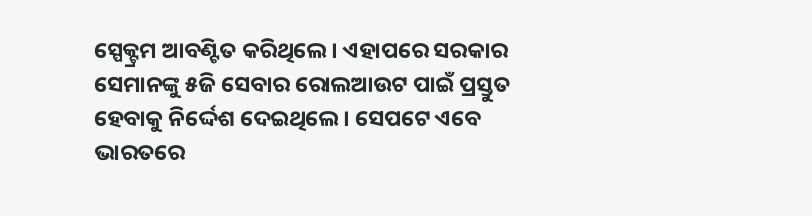ସ୍ପେକ୍ଟ୍ରମ ଆବଣ୍ଟିତ କରିଥିଲେ । ଏହାପରେ ସରକାର ସେମାନଙ୍କୁ ୫ଜି ସେବାର ରୋଲଆଉଟ ପାଇଁ ପ୍ରସ୍ତୁତ ହେବାକୁ ନିର୍ଦ୍ଦେଶ ଦେଇଥିଲେ । ସେପଟେ ଏବେ ଭାରତରେ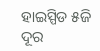ହାଇସ୍ପିଡ ୫ଜି ଦୂର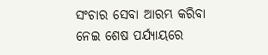ସଂଚାର ସେବା ଆରମ୍ଭ କରିବା ନେଇ ଶେଷ ପର୍ଯ୍ୟାୟରେ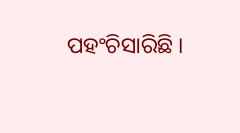ପହଂଚିସାରିଛି ।